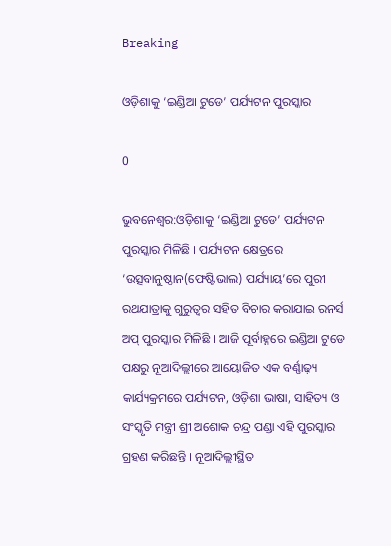Breaking

ଓଡ଼ିଶାକୁ ‘ଇଣ୍ଡିଆ ଟୁଡେ’ ପର୍ଯ୍ୟଟନ ପୁରସ୍କାର

0

ଭୁବନେଶ୍ୱର:ଓଡ଼ିଶାକୁ ‘ଇଣ୍ଡିଆ ଟୁଡେ’ ପର୍ଯ୍ୟଟନ ପୁରସ୍କାର ମିଳିଛି । ପର୍ଯ୍ୟଟନ କ୍ଷେତ୍ରରେ ‘ଉତ୍ସବାନୁଷ୍ଠାନ(ଫେଷ୍ଟିଭାଲ) ପର୍ଯ୍ୟାୟ’ରେ ପୁରୀ ରଥଯାତ୍ରାକୁ ଗୁରୁତ୍ୱର ସହିତ ବିଚାର କରାଯାଇ ରନର୍ସ ଅପ୍‌ ପୁରସ୍କାର ମିଳିଛି । ଆଜି ପୂର୍ବାହ୍ନରେ ଇଣ୍ଡିଆ ଟୁଡେ ପକ୍ଷରୁ ନୂଆଦିଲ୍ଲୀରେ ଆୟୋଜିତ ଏକ ବର୍ଣ୍ଣାଢ଼୍ୟ କାର୍ଯ୍ୟକ୍ରମରେ ପର୍ଯ୍ୟଟନ, ଓଡ଼ିଶା ଭାଷା, ସାହିତ୍ୟ ଓ ସଂସ୍କୃତି ମନ୍ତ୍ରୀ ଶ୍ରୀ ଅଶୋକ ଚନ୍ଦ୍ର ପଣ୍ଡା ଏହି ପୁରସ୍କାର ଗ୍ରହଣ କରିଛନ୍ତି । ନୂଆଦିଲ୍ଲୀସ୍ଥିତ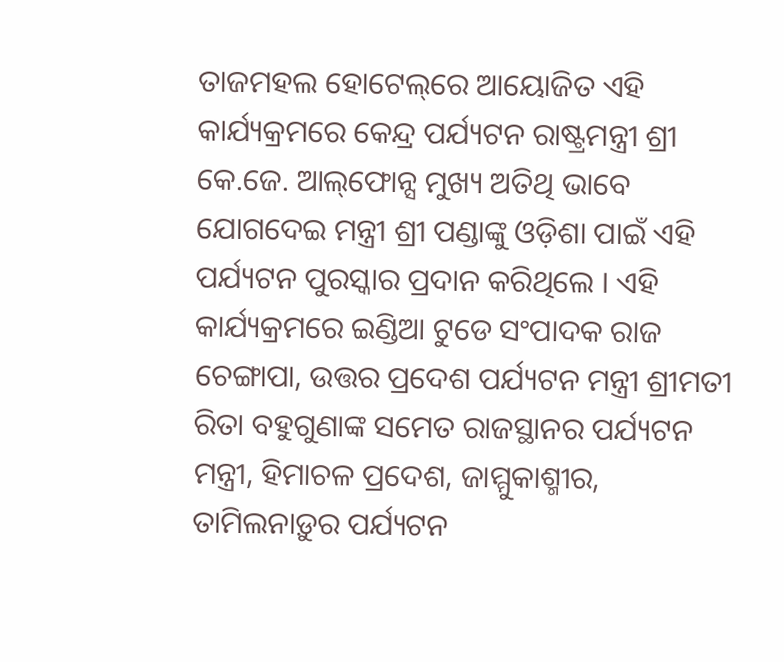ତାଜମହଲ ହୋଟେଲ୍‌ରେ ଆୟୋଜିତ ଏହି କାର୍ଯ୍ୟକ୍ରମରେ କେନ୍ଦ୍ର ପର୍ଯ୍ୟଟନ ରାଷ୍ଟ୍ରମନ୍ତ୍ରୀ ଶ୍ରୀ କେ.ଜେ. ଆଲ୍‌ଫୋନ୍ସ ମୁଖ୍ୟ ଅତିଥି ଭାବେ ଯୋଗଦେଇ ମନ୍ତ୍ରୀ ଶ୍ରୀ ପଣ୍ଡାଙ୍କୁ ଓଡ଼ିଶା ପାଇଁ ଏହି ପର୍ଯ୍ୟଟନ ପୁରସ୍କାର ପ୍ରଦାନ କରିଥିଲେ । ଏହି କାର୍ଯ୍ୟକ୍ରମରେ ଇଣ୍ଡିଆ ଟୁଡେ ସଂପାଦକ ରାଜ ଚେଙ୍ଗାପା, ଉତ୍ତର ପ୍ରଦେଶ ପର୍ଯ୍ୟଟନ ମନ୍ତ୍ରୀ ଶ୍ରୀମତୀ ରିତା ବହୁଗୁଣାଙ୍କ ସମେତ ରାଜସ୍ଥାନର ପର୍ଯ୍ୟଟନ ମନ୍ତ୍ରୀ, ହିମାଚଳ ପ୍ରଦେଶ, ଜାମ୍ମୁକାଶ୍ମୀର, ତାମିଲନାଡ଼ୁର ପର୍ଯ୍ୟଟନ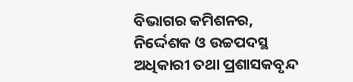ବିଭାଗର କମିଶନର, ନିର୍ଦ୍ଦେଶକ ଓ ଉଚ୍ଚପଦସ୍ଥ ଅଧିକାରୀ ତଥା ପ୍ରଶାସକବୃନ୍ଦ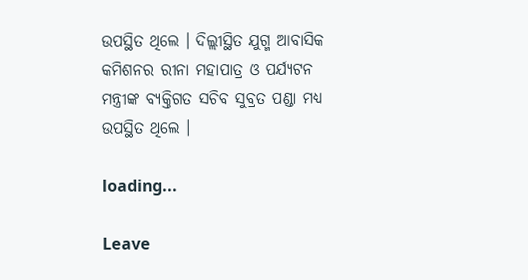ଉପସ୍ଥିତ ଥିଲେ । ଦିଲ୍ଲୀସ୍ଥିତ ଯୁଗ୍ମ ଆବାସିକ କମିଶନର ରୀନା ମହାପାତ୍ର ଓ ପର୍ଯ୍ୟଟନ ମନ୍ତ୍ରୀଙ୍କ ବ୍ୟକ୍ତିଗତ ସଚିବ ସୁବ୍ରତ ପଣ୍ଡା ମଧ୍ୟ ଉପସ୍ଥିତ ଥିଲେ ।

loading...

Leave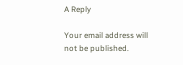A Reply

Your email address will not be published.